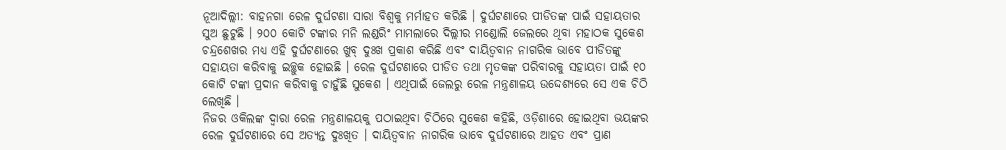ନୂଆଦିଲ୍ଲୀ: ବାହନଗା ରେଳ ଦୁର୍ଘଟଣା ସାରା ବିଶ୍ବକୁ ମର୍ମାହତ କରିଛି । ଦୁର୍ଘଟଣାରେ ପୀଡିତଙ୍କ ପାଇଁ ସହାୟତାର ସୁଅ ଛୁଟୁଛି । ୨୦୦ କୋଟି ଟଙ୍କାର ମନି ଲଣ୍ଡରିଂ ମାମଲାରେ ଦିଲ୍ଲୀର ମଣ୍ଡୋଲି ଜେଲରେ ଥିବା ମହାଠକ ସୁକେଶ ଚନ୍ଦ୍ରଶେଖର ମଧ୍ୟ ଏହି ଦୁର୍ଘଟଣାରେ ଖୁବ୍ ଦୁଃଖ ପ୍ରକାଶ କରିଛି ଏବଂ ଦାୟିତ୍ବବାନ ନାଗରିକ ଭାବେ ପୀଡିତଙ୍କୁ ସହାୟତା କରିବାକୁ ଇଚ୍ଛୁକ ହୋଇଛି । ରେଳ ଦୁର୍ଘଟଣାରେ ପୀଡିତ ତଥା ମୃତକଙ୍କ ପରିବାରକୁ ସହାୟତା ପାଇଁ ୧୦ କୋଟି ଟଙ୍କା ପ୍ରଦାନ କରିବାକୁ ଚାହୁଁଛି ସୁକେଶ । ଏଥିପାଇଁ ଜେଲରୁ ରେଳ ମନ୍ତ୍ରଣାଳୟ ଉଦ୍ଦେଶ୍ୟରେ ସେ ଏକ ଚିଠି ଲେଖିଛି ।
ନିଜର ଓକିଲଙ୍କ ଦ୍ବାରା ରେଳ ମନ୍ତ୍ରଣାଳୟକୁ ପଠାଇଥିବା ଚିଠିରେ ସୁକେଶ କହିଛି, ଓଡ଼ିଶାରେ ହୋଇଥିବା ଭୟଙ୍କର ରେଳ ଦୁର୍ଘଟଣାରେ ସେ ଅତ୍ୟନ୍ତ ଦୁଃଖିତ । ଦାୟିତ୍ବବାନ ନାଗରିକ ଭାବେ ଦୁର୍ଘଟଣାରେ ଆହତ ଏବଂ ପ୍ରାଣ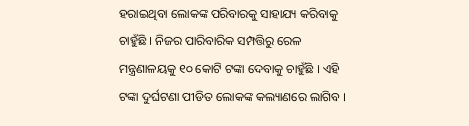ହରାଇଥିବା ଲୋକଙ୍କ ପରିବାରକୁ ସାହାଯ୍ୟ କରିବାକୁ ଚାହୁଁଛି । ନିଜର ପାରିବାରିକ ସମ୍ପତ୍ତିରୁ ରେଳ ମନ୍ତ୍ରଣାଳୟକୁ ୧୦ କୋଟି ଟଙ୍କା ଦେବାକୁ ଚାହୁଁଛି । ଏହି ଟଙ୍କା ଦୁର୍ଘଟଣା ପୀଡିତ ଲୋକଙ୍କ କଲ୍ୟାଣରେ ଲାଗିବ ।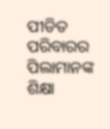ପୀଡିତ ପରିବାରର ପିଲାମାନଙ୍କ ଶିକ୍ଷା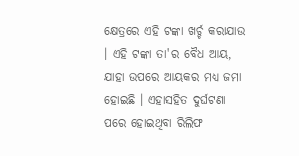କ୍ଷେତ୍ରରେ ଏହି ଟଙ୍କା ଖର୍ଚ୍ଚ କରାଯାଉ । ଏହି ଟଙ୍କା ତା'ର ବୈଧ ଆୟ, ଯାହା ଉପରେ ଆୟକର ମଧ୍ୟ ଜମା ହୋଇଛି । ଏହାସହିତ ଦୁର୍ଘଟଣା ପରେ ହୋଇଥିବା ରିଲିଫ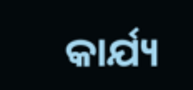କାର୍ଯ୍ୟ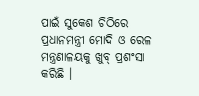ପାଇଁ ସୁକେଶ ଚିଠିରେ ପ୍ରଧାନମନ୍ତ୍ରୀ ମୋଦି ଓ ରେଳ ମନ୍ତ୍ରଣାଳୟକୁ ଖୁବ୍ ପ୍ରଶଂସା କରିଛି ।